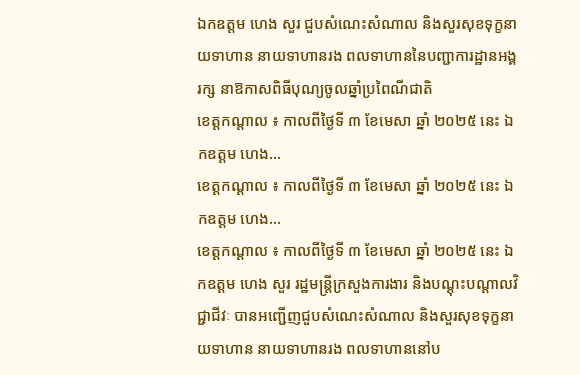ឯកឧត្តម ហេង សួរ ជួបសំណេះសំណាល និងសួរសុខទុក្ខនាយទាហាន នាយទាហានរង ពលទាហាននៃបញ្ជាការដ្ឋានអង្គរក្ស នាឱកាសពិធីបុណ្យចូលឆ្នាំប្រពៃណីជាតិ
ខេត្តកណ្តាល ៖ កាលពីថ្ងៃទី ៣ ខែមេសា ឆ្នាំ ២០២៥ នេះ ឯកឧត្តម ហេង…
ខេត្តកណ្តាល ៖ កាលពីថ្ងៃទី ៣ ខែមេសា ឆ្នាំ ២០២៥ នេះ ឯកឧត្តម ហេង…
ខេត្តកណ្តាល ៖ កាលពីថ្ងៃទី ៣ ខែមេសា ឆ្នាំ ២០២៥ នេះ ឯកឧត្តម ហេង សួរ រដ្ឋមន្ត្រីក្រសួងការងារ និងបណ្តុះបណ្តាលវិជ្ជាជីវៈ បានអញ្ជើញជួបសំណេះសំណាល និងសួរសុខទុក្ខនាយទាហាន នាយទាហានរង ពលទាហាននៅប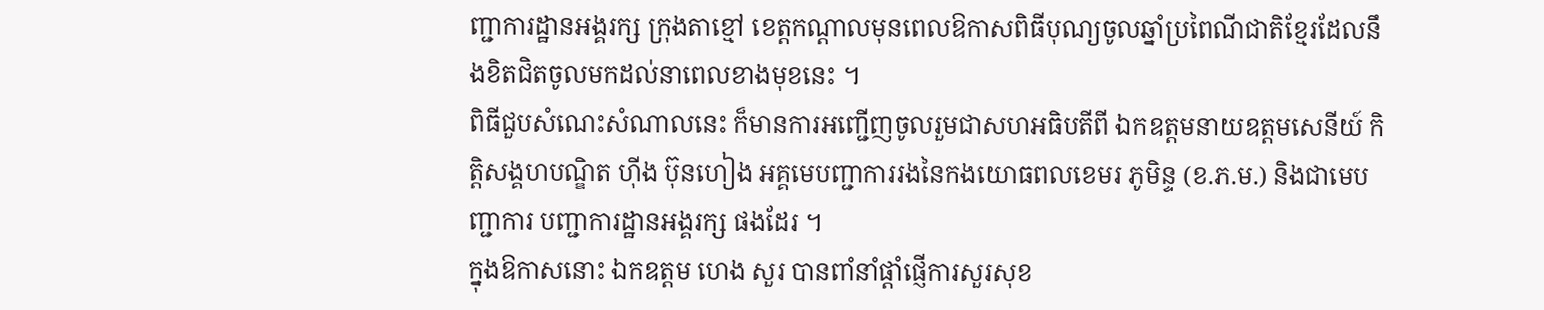ញ្ជាការដ្ឋានអង្គរក្ស ក្រុងតាខ្មៅ ខេត្តកណ្តាលមុនពេលឱកាសពិធីបុណ្យចូលឆ្នាំប្រពៃណីជាតិខ្មែរដែលនឹងខិតជិតចូលមកដល់នាពេលខាងមុខនេះ ។
ពិធីជួបសំណេះសំណាលនេះ ក៏មានការអញ្ជើញចូលរួមជាសហអធិបតីពី ឯកឧត្តមនាយឧត្តមសេនីយ៍ កិត្តិសង្គហបណ្ឌិត ហ៊ីង ប៊ុនហៀង អគ្គមេបញ្ជាការរងនៃកងយោធពលខេមរ ភូមិន្ទ (ខ.ភ.ម.) និងជាមេបញ្ជាការ បញ្ជាការដ្ឋានអង្គរក្ស ផងដែរ ។
ក្នុងឱកាសនោះ ឯកឧត្តម ហេង សួរ បានពាំនាំផ្តាំផ្ញើការសួរសុខ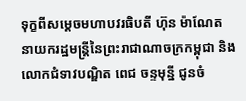ទុក្ខពីសម្តេចមហាបវរធិបតី ហ៊ុន ម៉ាណែត នាយករដ្ឋមន្ត្រីនៃព្រះរាជាណាចក្រកម្ពុជា និងលោកជំទាវបណ្ឌិត ពេជ ចន្ទមុន្នី ជូនចំ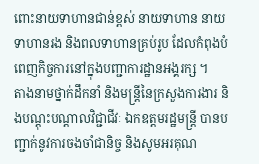ពោះនាយទាហានជាន់ខ្ពស់ នាយទាហាន នាយទាហានរង និងពលទាហានគ្រប់រូប ដែលកំពុងបំពេញកិច្ចការនៅក្នុងបញ្ជាការដ្ឋានអង្គរក្ស ។
តាងនាមថ្នាក់ដឹកនាំ និងមន្ត្រីនៃក្រសួងការងារ និងបណ្ដុះបណ្ដាលវិជ្ជាជីវៈ ឯកឧត្តមរដ្ឋមន្ត្រី បានបញ្ជាក់នូវការចងចាំជានិច្ច និងសូមអរគុណ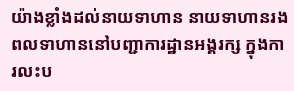យ៉ាងខ្លាំងដល់នាយទាហាន នាយទាហានរង ពលទាហាននៅបញ្ជាការដ្ឋានអង្គរក្ស ក្នុងការលះប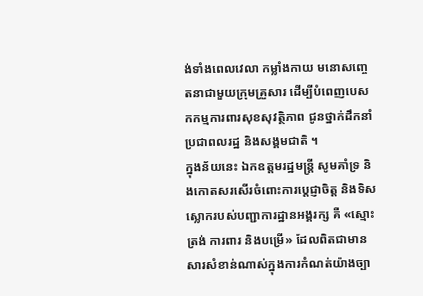ង់ទាំងពេលវេលា កម្លាំងកាយ មនោសញ្ចេតនាជាមួយក្រុមគ្រួសារ ដើម្បីបំពេញបេសកកម្មការពារសុខសុវត្ថិភាព ជូនថ្នាក់ដឹកនាំ ប្រជាពលរដ្ឋ និងសង្គមជាតិ ។
ក្នុងន័យនេះ ឯកឧត្តមរដ្ឋមន្ត្រី សូមគាំទ្រ និងកោតសរសើរចំពោះការប្តេជ្ញាចិត្ត និងទិសស្លោករបស់បញ្ជាការដ្ឋានអង្គរក្ស គឺ «ស្មោះត្រង់ ការពារ និងបម្រើ» ដែលពិតជាមានសារសំខាន់ណាស់ក្នុងការកំណត់យ៉ាងច្បា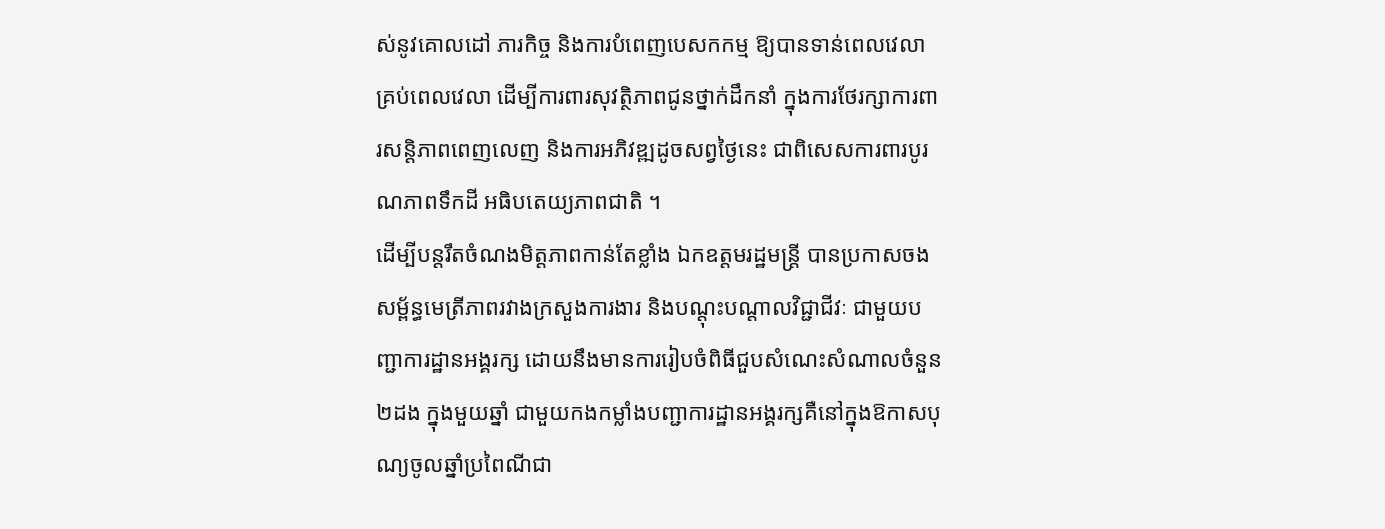ស់នូវគោលដៅ ភារកិច្ច និងការបំពេញបេសកកម្ម ឱ្យបានទាន់ពេលវេលា គ្រប់ពេលវេលា ដើម្បីការពារសុវត្ថិភាពជូនថ្នាក់ដឹកនាំ ក្នុងការថែរក្សាការពារសន្តិភាពពេញលេញ និងការអភិវឌ្ឍដូចសព្វថ្ងៃនេះ ជាពិសេសការពារបូរណភាពទឹកដី អធិបតេយ្យភាពជាតិ ។
ដើម្បីបន្តរឹតចំណងមិត្តភាពកាន់តែខ្លាំង ឯកឧត្តមរដ្ឋមន្ត្រី បានប្រកាសចងសម្ព័ន្ធមេត្រីភាពរវាងក្រសួងការងារ និងបណ្ដុះបណ្ដាលវិជ្ជាជីវៈ ជាមួយបញ្ជាការដ្ឋានអង្គរក្ស ដោយនឹងមានការរៀបចំពិធីជួបសំណេះសំណាលចំនួន ២ដង ក្នុងមួយឆ្នាំ ជាមួយកងកម្លាំងបញ្ជាការដ្ឋានអង្គរក្សគឺនៅក្នុងឱកាសបុណ្យចូលឆ្នាំប្រពៃណីជា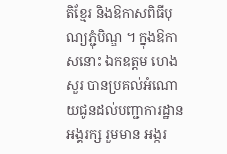តិខ្មែរ និងឱកាសពិធីបុណ្យភ្ជុំបិណ្ឌ ។ ក្នុងឱកាសនោះ ឯកឧត្តម ហេង សួរ បានប្រគល់អំណោយជូនដល់បញ្ជាការដ្ឋានអង្គរក្ស រួមមាន អង្ករ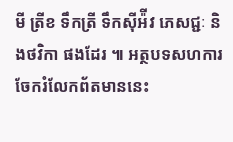មី ត្រីខ ទឹកត្រី ទឹកស៊ីអ៉ីវ ភេសជ្ជៈ និងថវិកា ផងដែរ ៕ អត្ថបទសហការ
ចែករំលែកព័តមាននេះ